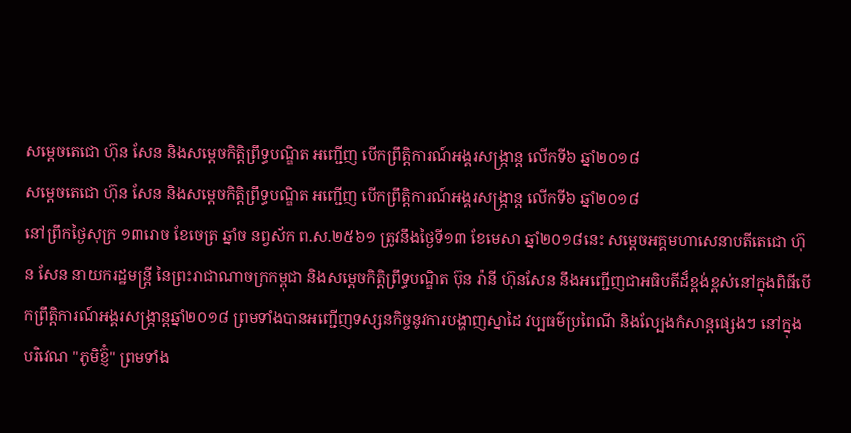សម្តេចតេជោ ហ៊ុន សែន និងសម្តេចកិត្តិព្រឹទ្ធបណ្ឌិត អញ្ជើញ បើកព្រឹត្តិការណ៍អង្គរសង្ក្រាន្ត លេីកទី៦ ឆ្នាំ២០១៨
សម្តេចតេជោ ហ៊ុន សែន និងសម្តេចកិត្តិព្រឹទ្ធបណ្ឌិត អញ្ជើញ បើកព្រឹត្តិការណ៍អង្គរសង្ក្រាន្ត លេីកទី៦ ឆ្នាំ២០១៨
នៅព្រឹកថ្ងៃសុក្រ ១៣រោច ខែចេត្រ ឆ្នាំច នព្វស័ក ព.ស.២៥៦១ ត្រូវនឹងថ្ងៃទី១៣ ខែមេសា ឆ្នាំ២០១៨នេះ សម្តេចអគ្គមហាសេនាបតីតេជោ ហ៊ុន សែន នាយករដ្ឋមន្រ្តី នៃព្រះរាជាណាចក្រកម្ពុជា និងសម្តេចកិត្តិព្រឹទ្ធបណ្ឌិត ប៊ុន រ៉ានី ហ៊ុនសែន នឹងអញ្ជើញជាអធិបតីដ៏ខ្ពង់ខ្ពស់នៅក្នុងពិធីបើកព្រឹត្តិការណ៍អង្គរសង្ក្រាន្តឆ្នាំ២០១៨ ព្រមទាំងបានអញ្ជេីញទស្សនកិច្ចនូវការបង្ហាញស្នាដៃ វប្បធម៌ប្រពៃណី និងល្បែងកំសាន្តផ្សេងៗ នៅក្នុងបរិវេណ "ភូមិខ្ញ៊ំ" ព្រមទាំង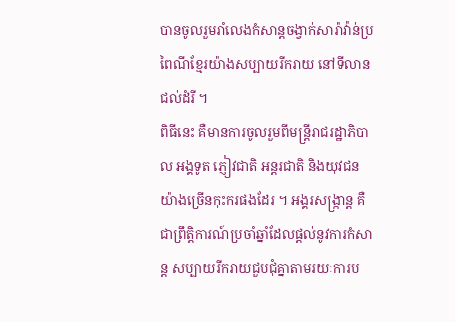បានចូលរួមរាំលេងកំសាន្តចង្វាក់សារ៉ាវ៉ាន់ប្រពៃណីខ្មែរយ៉ាងសប្បាយរីករាយ នៅទីលានជល់ដំរី ។
ពិធីនេះ គឺមានការចូលរួមពីមន្ត្រីរាជរដ្ឋាភិបាល អង្គទូត ភ្ញៀវជាតិ អន្តរជាតិ និងយុវជនយ៉ាងច្រើនកុះករផងដែរ ។ អង្គរសង្រ្កាន្ត គឺជាព្រឹត្តិការណ៍ប្រចាំឆ្នាំដែលផ្តល់នូវការកំសាន្ត សប្បាយរីករាយជួបជុំគ្នាតាមរយៈការប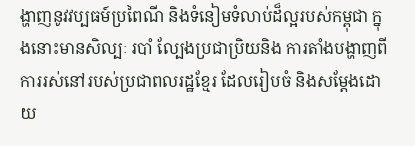ង្ហាញនូវវប្បធម៍ប្រពៃណី និងទំនៀមទំលាប់ដ៏ល្អរបស់កម្ពុជា ក្នុងនោះមានសិល្បៈ របាំ ល្បែងប្រជាប្រិយនិង ការតាំងបង្ហាញពីការរស់នៅរបស់ប្រជាពលរដ្ឋខ្មែរ ដែលរៀបចំ និងសម្តែងដោយ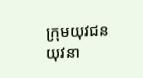ក្រុមយុវជន យុវនា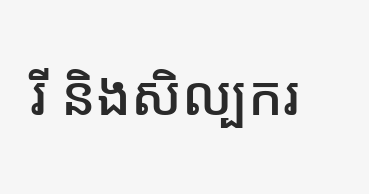រី និងសិល្បករ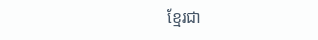ខ្មែរជា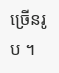ច្រើនរូប ។